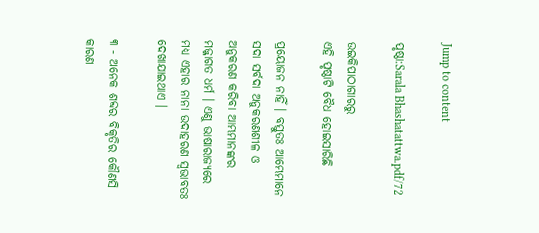Jump to content

ପୃଷ୍ଠା:Sarala Bhashatattwa.pdf/72

ଉଇକିପାଠାଗାର‌ରୁ
ଏହି ପୃଷ୍ଠାଟି ବୈଧ ହୋଇସାରିଛି

ପ୍ରୟୋଜନ ନାହିଁ । ବସ୍ତୁତଃ ଆମ୍ଭେମାନେ ସଦା ସର୍ବଦା ଅନୁକରଣଶୀଳ ଓ ଅନୁକରଣ କରିବା ଆମ୍ଭମାନଙ୍କର ମଜ୍ଜାଗତ ଧର୍ମ । ଏଣୁ ଭାଷାରାଜ୍ୟରେ ମଧ୍ୟ ଏହାର ନାନା ଉଦାହରଣ ସ୍ୱଭାବତଃ ଦେଖାଯାଇଥାଏ ।

୩ - ଅନେକ ଶବ୍ଦର ବିକୃତିର କୌଣସି କାରଣ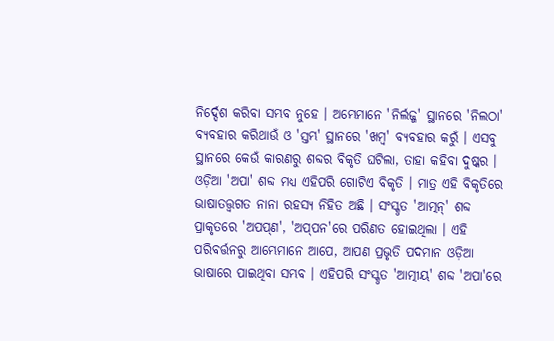ନିର୍ଦ୍ଦେଶ କରିବା ସମ୍ଭବ ନୁହେ । ଅମ୍ଭେମାନେ 'ନିର୍ଲଜ୍ଜ' ସ୍ଥାନରେ 'ନିଲଠା' ବ୍ୟବହାର କରିଥାଉଁ ଓ 'ସ୍ତମ୍ଭ' ସ୍ଥାନରେ 'ଖମ୍ବ' ବ୍ୟବହାର କରୁଁ । ଏସବୁ ସ୍ଥାନରେ କେଉଁ କାରଣରୁ ଶବ୍ଦର ବିକୃତି ଘଟିଲା, ତାହା କହିବା ଦୁଷ୍କର । ଓଡ଼ିଆ 'ଅପା' ଶବ୍ଦ ମଧ୍ୟ ଏହିପରି ଗୋଟିଏ ବିକୃତି । ମାତ୍ର ଏହି ବିକୃତିରେ ଭାଷାତତ୍ତ୍ୱଗତ ନାନା ରହସ୍ୟ ନିହିତ ଅଛି । ସଂସ୍କୃତ 'ଆତ୍ମନ୍' ଶବ୍ଦ ପ୍ରାକୃତରେ 'ଅପପ୍‌ଣ', 'ଅପ୍‌ପନ'ରେ ପରିଣତ ହୋଇଥିଲା । ଏହି ପରିବର୍ତ୍ତନରୁ ଆମ୍ଭେମାନେ ଆପେ, ଆପଣ ପ୍ରଭୃତି ପଦମାନ ଓଡ଼ିଆ ଭାଷାରେ ପାଇଥିବା ସମ୍ଭବ । ଏହିପରି ସଂସ୍କୃତ 'ଆତ୍ମୀୟ' ଶବ୍ଦ 'ଅପା'ରେ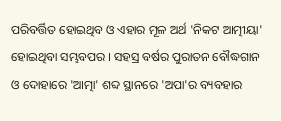ପରିବର୍ତ୍ତିତ ହୋଇଥିବ ଓ ଏହାର ମୂଳ ଅର୍ଥ 'ନିକଟ ଆତ୍ମୀୟା' ହୋଇଥିବା ସମ୍ଭବପର । ସହସ୍ର ବର୍ଷର ପୁରାତନ ବୌଦ୍ଧଗାନ ଓ ଦୋହାରେ 'ଆତ୍ମା' ଶବ୍ଦ ସ୍ଥାନରେ 'ଅପା'ର ବ୍ୟବହାର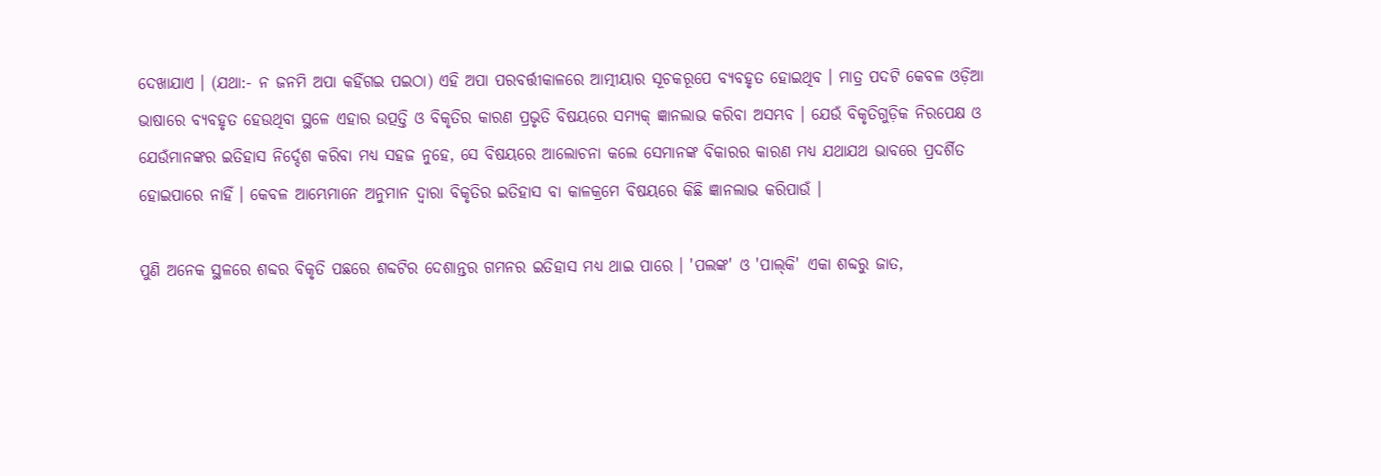ଦେଖାଯାଏ । (ଯଥା:- ନ ଜନମି ଅପା କହିଁଗଇ ପଇଠା) ଏହି ଅପା ପରବର୍ତ୍ତୀକାଳରେ ଆତ୍ମୀୟାର ସୂଚକରୂପେ ବ୍ୟବହୃତ ହୋଇଥିବ । ମାତ୍ର ପଦଟି କେବଳ ଓଡ଼ିଆ ଭାଷାରେ ବ୍ୟବହୃତ ହେଉଥିବା ସ୍ଥଳେ ଏହାର ଉତ୍ପତ୍ତି ଓ ବିକୃତିର କାରଣ ପ୍ରଭୃତି ବିଷୟରେ ସମ୍ୟକ୍ ଜ୍ଞାନଲାଭ କରିବା ଅସମ୍ଭବ । ଯେଉଁ ବିକୃତିଗୁଡ଼ିକ ନିରପେକ୍ଷ ଓ ଯେଉଁମାନଙ୍କର ଇତିହାସ ନିର୍ଦ୍ଦେଶ କରିବା ମଧ୍ୟ ସହଜ ନୁହେ, ସେ ବିଷୟରେ ଆଲୋଚନା କଲେ ସେମାନଙ୍କ ବିକାରର କାରଣ ମଧ୍ୟ ଯଥାଯଥ ଭାବରେ ପ୍ରଦର୍ଶିତ ହୋଇପାରେ ନାହିଁ । କେବଳ ଆମ୍ଭେମାନେ ଅନୁମାନ ଦ୍ୱାରା ବିକୃତିର ଇତିହାସ ବା କାଳକ୍ରମେ ବିଷୟରେ କିଛି ଜ୍ଞାନଲାଭ କରିପାଉଁ ।

ପୁଣି ଅନେକ ସ୍ଥଳରେ ଶବ୍ଦର ବିକୃତି ପଛରେ ଶବ୍ଦଟିର ଦେଶାନ୍ତର ଗମନର ଇତିହାସ ମଧ୍ୟ ଥାଇ ପାରେ । 'ପଲଙ୍କ' ଓ 'ପାଲ୍‌କି' ଏକା ଶବ୍ଦରୁ ଜାତ,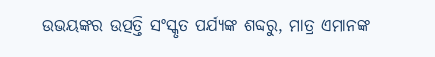ଉଭୟଙ୍କର ଉତ୍ପତ୍ତି ସଂସ୍କୃତ ପର୍ଯ୍ୟଙ୍କ ଶବ୍ଦରୁ, ମାତ୍ର ଏମାନଙ୍କ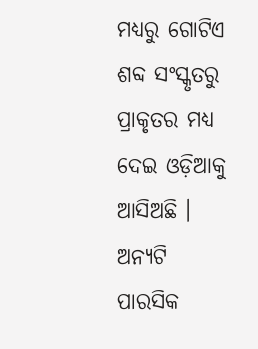ମଧ୍ୟରୁ ଗୋଟିଏ ଶବ୍ଦ ସଂସ୍କୃତରୁ ପ୍ରାକୃତର ମଧ୍ୟ ଦେଇ ଓଡ଼ିଆକୁ ଆସିଅଛି । ଅନ୍ୟଟି ପାରସିକ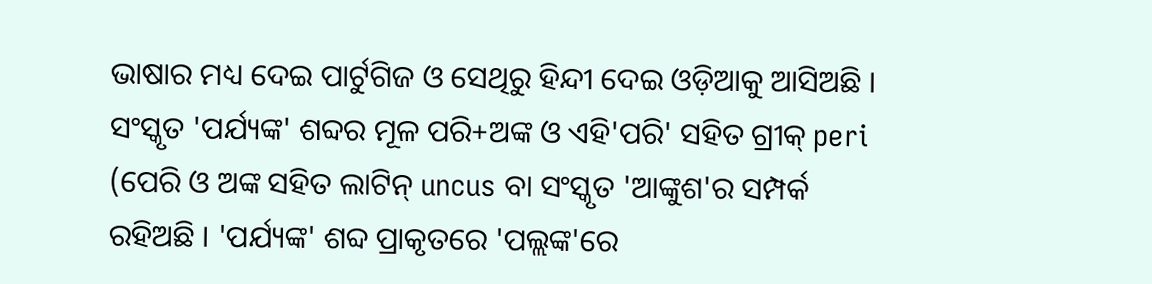ଭାଷାର ମଧ୍ୟ ଦେଇ ପାର୍ଟୁଗିଜ ଓ ସେଥିରୁ ହିନ୍ଦୀ ଦେଇ ଓଡ଼ିଆକୁ ଆସିଅଛି । ସଂସ୍କୃତ 'ପର୍ଯ୍ୟଙ୍କ' ଶବ୍ଦର ମୂଳ ପରି+ଅଙ୍କ ଓ ଏହି'ପରି' ସହିତ ଗ୍ରୀକ୍ peri (ପେରି ଓ ଅଙ୍କ ସହିତ ଲାଟିନ୍ uncus ବା ସଂସ୍କୃତ 'ଆଙ୍କୁଶ'ର ସମ୍ପର୍କ ରହିଅଛି । 'ପର୍ଯ୍ୟଙ୍କ' ଶବ୍ଦ ପ୍ରାକୃତରେ 'ପଲ୍ଲଙ୍କ'ରେ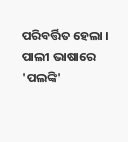ପରିବର୍ତ୍ତିତ ହେଲା । ପାଲୀ ଭାଷାରେ 'ପଲଙ୍କି'